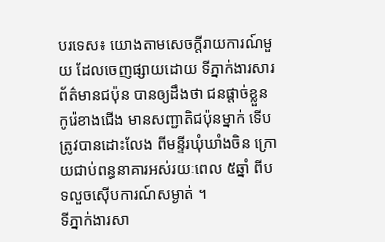បរទេស៖ យោងតាមសេចក្តីរាយការណ៍មួយ ដែលចេញផ្សាយដោយ ទីភ្នាក់ងារសារព័ត៌មានជប៉ុន បានឲ្យដឹងថា ជនផ្តាច់ខ្លួនកូរ៉េខាងជើង មានសញ្ជាតិជប៉ុនម្នាក់ ទើបត្រូវបានដោះលែង ពីមន្ទីរឃុំឃាំងចិន ក្រោយជាប់ពន្ធនាគារអស់រយៈពេល ៥ឆ្នាំ ពីបទលួចស៊ើបការណ៍សម្ងាត់ ។
ទីភ្នាក់ងារសា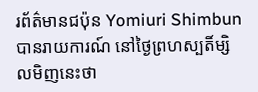រព័ត៌មានជប៉ុន Yomiuri Shimbun បានរាយការណ៍ នៅថ្ងៃព្រហស្បតិ៍ម្សិលមិញនេះថា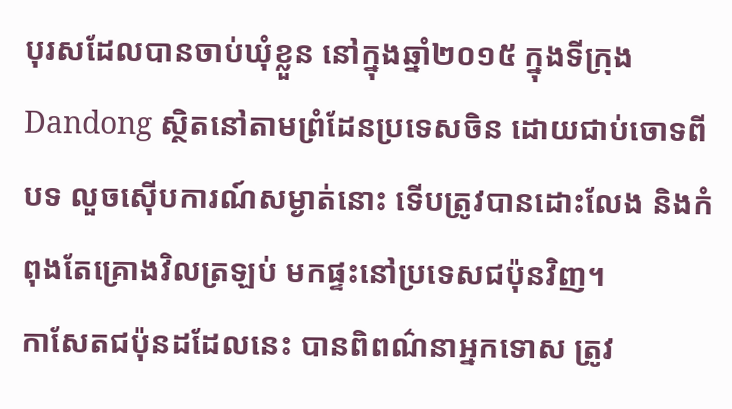បុរសដែលបានចាប់ឃុំខ្លួន នៅក្នុងឆ្នាំ២០១៥ ក្នុងទីក្រុង Dandong ស្ថិតនៅតាមព្រំដែនប្រទេសចិន ដោយជាប់ចោទពីបទ លួចស៊ើបការណ៍សម្ងាត់នោះ ទើបត្រូវបានដោះលែង និងកំពុងតែគ្រោងវិលត្រឡប់ មកផ្ទះនៅប្រទេសជប៉ុនវិញ។
កាសែតជប៉ុនដដែលនេះ បានពិពណ៌នាអ្នកទោស ត្រូវ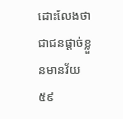ដោះលែងថា ជាជនផ្តាច់ខ្លួនមានវ័យ ៥៩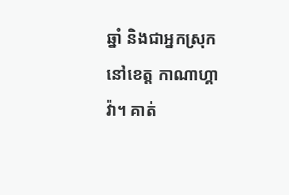ឆ្នាំ និងជាអ្នកស្រុកនៅខេត្ត កាណាហ្គាវ៉ា។ គាត់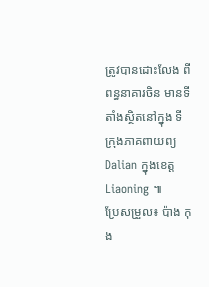ត្រូវបានដោះលែង ពីពន្ធនាគារចិន មានទីតាំងស្ថិតនៅក្នុង ទីក្រុងភាគពាយព្យ Dalian ក្នុងខេត្ត Liaoning ៕
ប្រែសម្រួល៖ ប៉ាង កុង